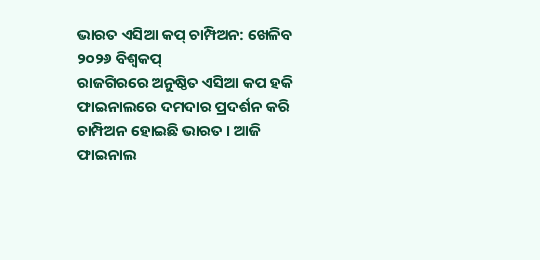ଭାରତ ଏସିଆ କପ୍ ଚାମ୍ପିଅନ: ଖେଳିବ ୨୦୨୬ ବିଶ୍ୱକପ୍
ରାଜଗିରରେ ଅନୁଷ୍ଠିତ ଏସିଆ କପ ହକି ଫାଇନାଲରେ ଦମଦାର ପ୍ରଦର୍ଶନ କରି ଚାମ୍ପିଅନ ହୋଇଛି ଭାରତ । ଆଜି ଫାଇନାଲ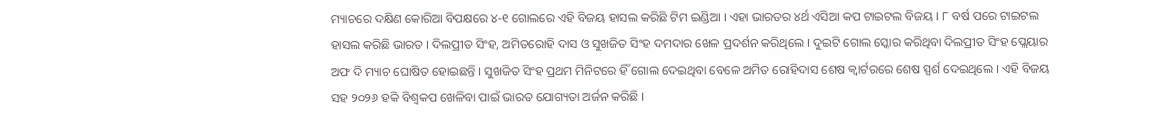ମ୍ୟାଚରେ ଦକ୍ଷିଣ କୋରିଆ ବିପକ୍ଷରେ ୪-୧ ଗୋଲରେ ଏହି ବିଜୟ ହାସଲ କରିଛି ଟିମ ଇଣ୍ଡିଆ । ଏହା ଭାରତର ୪ର୍ଥ ଏସିଆ କପ ଟାଇଟଲ ବିଜୟ । ୮ ବର୍ଷ ପରେ ଟାଇଟଲ ହାସଲ କରିଛି ଭାରତ । ଦିଲପ୍ରୀତ ସିଂହ, ଅମିତରୋହି ଦାସ ଓ ସୁଖଜିତ ସିଂହ ଦମଦାର ଖେଳ ପ୍ରଦର୍ଶନ କରିଥିଲେ । ଦୁଇଟି ଗୋଲ ସ୍କୋର କରିଥିବା ଦିଲପ୍ରୀତ ସିଂହ ପ୍ଲେୟାର ଅଫ ଦି ମ୍ୟାଚ ଘୋଷିତ ହୋଇଛନ୍ତି । ସୁଖଜିତ ସିଂହ ପ୍ରଥମ ମିନିଟରେ ହିଁ ଗୋଲ ଦେଇଥିବା ବେଳେ ଅମିତ ରୋହିଦାସ ଶେଷ କ୍ୱାର୍ଟରରେ ଶେଷ ସ୍ପର୍ଶ ଦେଇଥିଲେ । ଏହି ବିଜୟ ସହ ୨୦୨୬ ହକି ବିଶ୍ୱକପ ଖେଳିବା ପାଇଁ ଭାରତ ଯୋଗ୍ୟତା ଅର୍ଜନ କରିଛି ।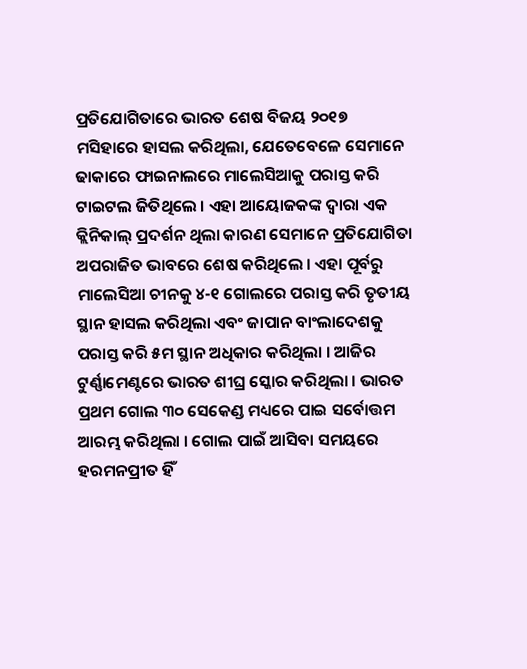ପ୍ରତିଯୋଗିତାରେ ଭାରତ ଶେଷ ବିଜୟ ୨୦୧୭ ମସିହାରେ ହାସଲ କରିଥିଲା, ଯେତେବେଳେ ସେମାନେ ଢାକାରେ ଫାଇନାଲରେ ମାଲେସିଆକୁ ପରାସ୍ତ କରି ଟାଇଟଲ ଜିତିଥିଲେ । ଏହା ଆୟୋଜକଙ୍କ ଦ୍ୱାରା ଏକ କ୍ଲିନିକାଲ୍ ପ୍ରଦର୍ଶନ ଥିଲା କାରଣ ସେମାନେ ପ୍ରତିଯୋଗିତା ଅପରାଜିତ ଭାବରେ ଶେଷ କରିଥିଲେ । ଏହା ପୂର୍ବରୁ ମାଲେସିଆ ଚୀନକୁ ୪-୧ ଗୋଲରେ ପରାସ୍ତ କରି ତୃତୀୟ ସ୍ଥାନ ହାସଲ କରିଥିଲା ଏବଂ ଜାପାନ ବାଂଲାଦେଶକୁ ପରାସ୍ତ କରି ୫ମ ସ୍ଥାନ ଅଧିକାର କରିଥିଲା । ଆଜିର ଟୁର୍ଣ୍ଣାମେଣ୍ଟରେ ଭାରତ ଶୀଘ୍ର ସ୍କୋର କରିଥିଲା । ଭାରତ ପ୍ରଥମ ଗୋଲ ୩୦ ସେକେଣ୍ଡ ମଧ୍ୟରେ ପାଇ ସର୍ବୋତ୍ତମ ଆରମ୍ଭ କରିଥିଲା । ଗୋଲ ପାଇଁ ଆସିବା ସମୟରେ ହରମନପ୍ରୀତ ହିଁ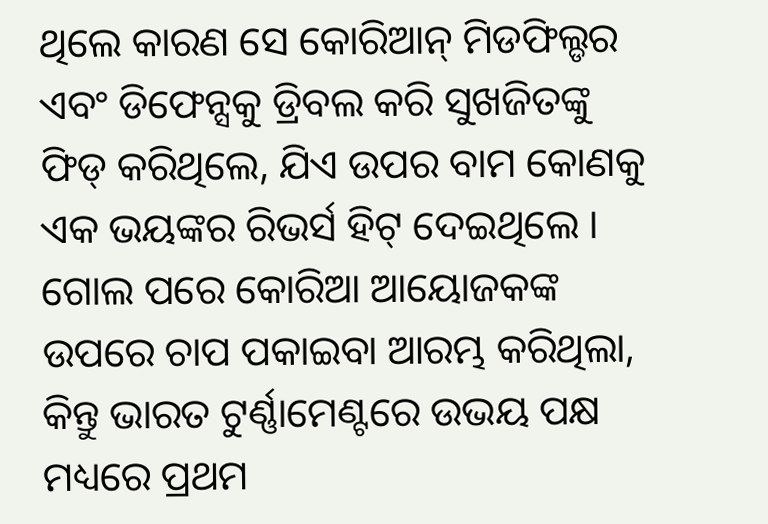ଥିଲେ କାରଣ ସେ କୋରିଆନ୍ ମିଡଫିଲ୍ଡର ଏବଂ ଡିଫେନ୍ସକୁ ଡ୍ରିବଲ କରି ସୁଖଜିତଙ୍କୁ ଫିଡ୍ କରିଥିଲେ, ଯିଏ ଉପର ବାମ କୋଣକୁ ଏକ ଭୟଙ୍କର ରିଭର୍ସ ହିଟ୍ ଦେଇଥିଲେ । ଗୋଲ ପରେ କୋରିଆ ଆୟୋଜକଙ୍କ ଉପରେ ଚାପ ପକାଇବା ଆରମ୍ଭ କରିଥିଲା, କିନ୍ତୁ ଭାରତ ଟୁର୍ଣ୍ଣାମେଣ୍ଟରେ ଉଭୟ ପକ୍ଷ ମଧ୍ୟରେ ପ୍ରଥମ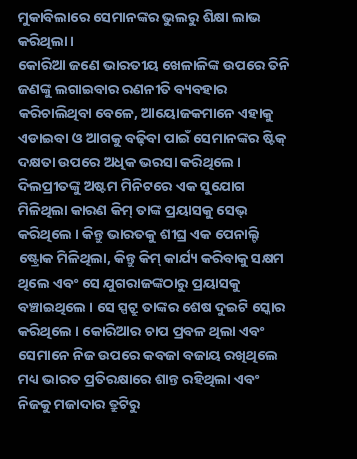ମୁକାବିଲାରେ ସେମାନଙ୍କର ଭୁଲରୁ ଶିକ୍ଷା ଲାଭ କରିଥିଲା ।
କୋରିଆ ଜଣେ ଭାରତୀୟ ଖେଳାଳିଙ୍କ ଉପରେ ତିନି ଜଣଙ୍କୁ ଲଗାଇବାର ରଣନୀତି ବ୍ୟବହାର କରିଚାଲିଥିବା ବେଳେ, ଆୟୋଜକମାନେ ଏହାକୁ ଏଡାଇବା ଓ ଆଗକୁ ବଢ଼ିବା ପାଇଁ ସେମାନଙ୍କର ଷ୍ଟିକ୍ ଦକ୍ଷତା ଉପରେ ଅଧିକ ଭରସା କରିଥିଲେ । ଦିଲପ୍ରୀତଙ୍କୁ ଅଷ୍ଟମ ମିନିଟରେ ଏକ ସୁଯୋଗ ମିଳିଥିଲା କାରଣ କିମ୍ ତାଙ୍କ ପ୍ରୟାସକୁ ସେଭ୍ କରିଥିଲେ । କିନ୍ତୁ ଭାରତକୁ ଶୀଘ୍ର ଏକ ପେନାଲ୍ଟି ଷ୍ଟ୍ରୋକ ମିଳିଥିଲା, କିନ୍ତୁ କିମ୍ କାର୍ଯ୍ୟ କରିବାକୁ ସକ୍ଷମ ଥିଲେ ଏବଂ ସେ ଯୁଗରାଜଙ୍କଠାରୁ ପ୍ରୟାସକୁ ବଞ୍ଚାଇଥିଲେ । ସେ ସ୍ପଟ୍ରୁ ତାଙ୍କର ଶେଷ ଦୁଇଟି ସ୍କୋର କରିଥିଲେ । କୋରିଆର ଚାପ ପ୍ରବଳ ଥିଲା ଏବଂ ସେମାନେ ନିଜ ଉପରେ କବଜା ବଜାୟ ରଖିଥିଲେ ମଧ୍ୟ ଭାରତ ପ୍ରତିରକ୍ଷାରେ ଶାନ୍ତ ରହିଥିଲା ଏବଂ ନିଜକୁ ମଜାଦାର ତ୍ରୁଟିରୁ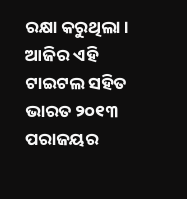ରକ୍ଷା କରୁଥିଲା । ଆଜିର ଏହି ଟାଇଟଲ ସହିତ ଭାରତ ୨୦୧୩ ପରାଜୟର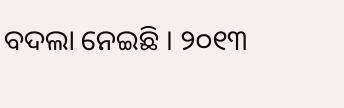ବଦଲା ନେଇଛି । ୨୦୧୩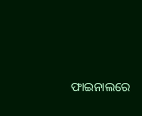ଫାଇନାଲରେ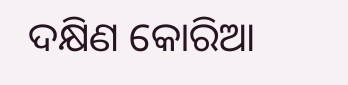ଦକ୍ଷିଣ କୋରିଆ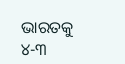ଭାରତକୁ ୪-୩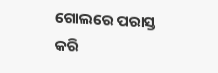ଗୋଲରେ ପରାସ୍ତ କରି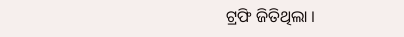ଟ୍ରଫି ଜିତିଥିଲା ।